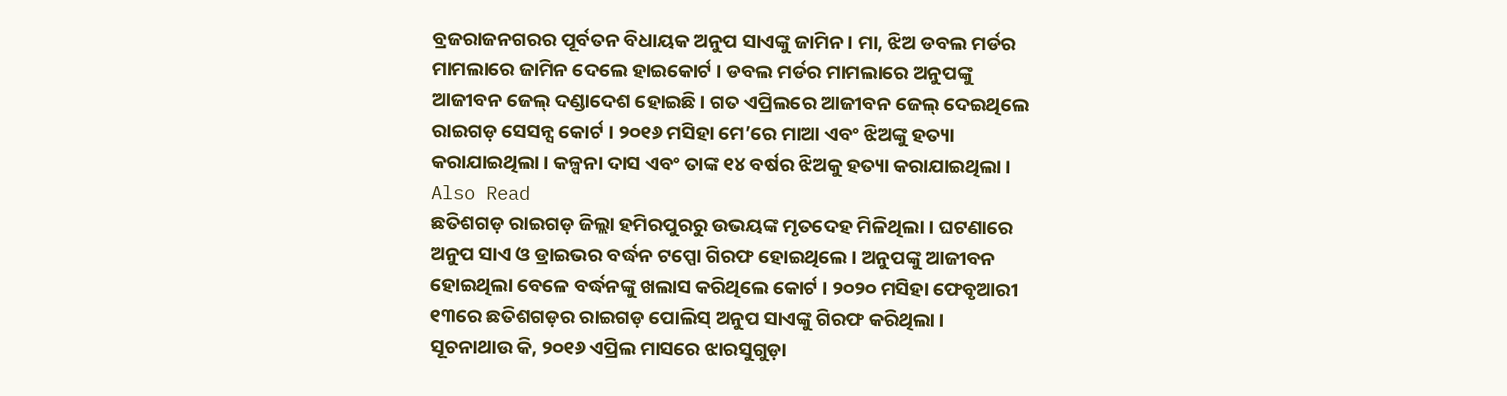ବ୍ରଜରାଜନଗରର ପୂର୍ବତନ ବିଧାୟକ ଅନୁପ ସାଏଙ୍କୁ ଜାମିନ । ମା, ଝିଅ ଡବଲ ମର୍ଡର ମାମଲାରେ ଜାମିନ ଦେଲେ ହାଇକୋର୍ଟ । ଡବଲ ମର୍ଡର ମାମଲାରେ ଅନୁପଙ୍କୁ ଆଜୀବନ ଜେଲ୍ ଦଣ୍ଡାଦେଶ ହୋଇଛି । ଗତ ଏପ୍ରିଲରେ ଆଜୀବନ ଜେଲ୍ ଦେଇଥିଲେ ରାଇଗଡ଼ ସେସନ୍ସ କୋର୍ଟ । ୨୦୧୬ ମସିହା ମେ’ରେ ମାଆ ଏବଂ ଝିଅଙ୍କୁ ହତ୍ୟା କରାଯାଇଥିଲା । କଳ୍ପନା ଦାସ ଏବଂ ତାଙ୍କ ୧୪ ବର୍ଷର ଝିଅକୁ ହତ୍ୟା କରାଯାଇଥିଲା ।
Also Read
ଛତିଶଗଡ଼ ରାଇଗଡ଼ ଜିଲ୍ଲା ହମିରପୁରରୁ ଉଭୟଙ୍କ ମୃତଦେହ ମିଳିଥିଲା । ଘଟଣାରେ ଅନୁପ ସାଏ ଓ ଡ୍ରାଇଭର ବର୍ଦ୍ଧନ ଟପ୍ପୋ ଗିରଫ ହୋଇଥିଲେ । ଅନୁପଙ୍କୁ ଆଜୀବନ ହୋଇଥିଲା ବେଳେ ବର୍ଦ୍ଧନଙ୍କୁ ଖଲାସ କରିଥିଲେ କୋର୍ଟ । ୨୦୨୦ ମସିହା ଫେବୃଆରୀ ୧୩ରେ ଛତିଶଗଡ଼ର ରାଇଗଡ଼ ପୋଲିସ୍ ଅନୁପ ସାଏଙ୍କୁ ଗିରଫ କରିଥିଲା ।
ସୂଚନାଥାଉ କି, ୨୦୧୬ ଏପ୍ରିଲ ମାସରେ ଝାରସୁଗୁଡ଼ା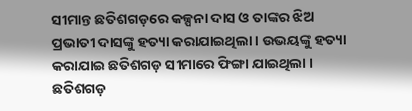ସୀମାନ୍ତ ଛତିଶଗଡ଼ରେ କଳ୍ପନା ଦାସ ଓ ତାଙ୍କର ଝିଅ ପ୍ରଭାତୀ ଦାସଙ୍କୁ ହତ୍ୟା କରାଯାଇଥିଲା । ଉଭୟଙ୍କୁ ହତ୍ୟା କରାଯାଇ ଛତିଶଗଡ଼ ସୀମାରେ ଫିଙ୍ଗା ଯାଇଥିଲା । ଛତିଶଗଡ଼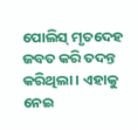ପୋଲିସ୍ ମୃତଦେହ ଜବତ କରି ତଦନ୍ତ କରିଥିଲା । ଏହାକୁ ନେଇ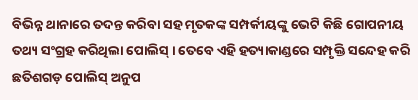ବିଭିନ୍ନ ଥାନାରେ ତଦନ୍ତ କରିବା ସହ ମୃତକଙ୍କ ସମ୍ପର୍କୀୟଙ୍କୁ ଭେଟି କିଛି ଗୋପନୀୟ ତଥ୍ୟ ସଂଗ୍ରହ କରିଥିଲା ପୋଲିସ୍ । ତେବେ ଏହି ହତ୍ୟାକାଣ୍ଡରେ ସମ୍ପୃକ୍ତି ସନ୍ଦେହ କରି ଛତିଶଗଡ଼ ପୋଲିସ୍ ଅନୁପ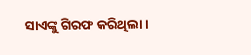ସାଏଙ୍କୁ ଗିରଫ କରିଥିଲା ।